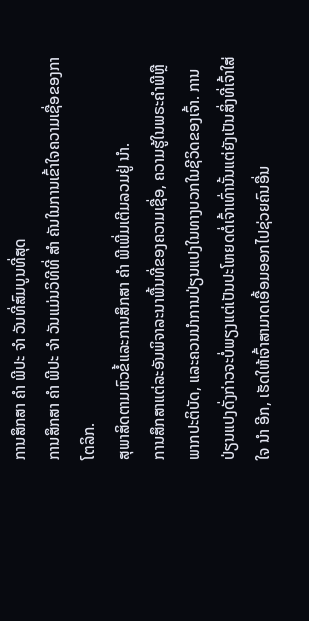ການສຶກສາ ຄຳ ພີປະ ຈຳ ວັນທີ່ສົມບູນທີ່ສຸດ
ການສຶກສາ ຄຳ ພີປະ ຈຳ ວັນແມ່ນວິທີທີ່ ສຳ ຄັນໃນການເຂົ້າໃຈຄວາມເຊື່ອຂອງກາໂຕລິກ.
ສຸພາສິດຕາມຫົວຂໍ້ແລະການສຶກສາ ຄຳ ພີເພີ່ມເຕີມລວມຢູ່ ນຳ.
ການສຶກສາແຕ່ລະອັນພິຈາລະນາພື້ນທີ່ຂອງຄວາມເຊື່ອ, ຄວາມຮູ້ໃນພຣະຄໍາພີຫຼືພາກປະຕິບັດ, ແລະຄວນນໍາການປ່ຽນແປງໃນທາງບວກໃນຊີວິດຂອງເຈົ້າ. ການປ່ຽນແປງດັ່ງກ່າວຈະບໍ່ພຽງແຕ່ເປັນປະໂຫຍດຕໍ່ເຈົ້າເທົ່ານັ້ນແຕ່ຍັງເປັນສິ່ງທີ່ເຈົ້າໃສ່ໃຈ ນຳ ອີກ, ເຮັດໃຫ້ເຈົ້າສາມາດເອື້ອມອອກໄປຊ່ວຍຄົນອື່ນ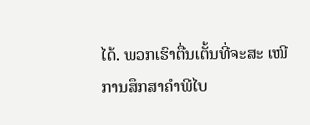ໄດ້. ພວກເຮົາຕື່ນເຕັ້ນທີ່ຈະສະ ເໜີ ການສຶກສາຄໍາພີໄບ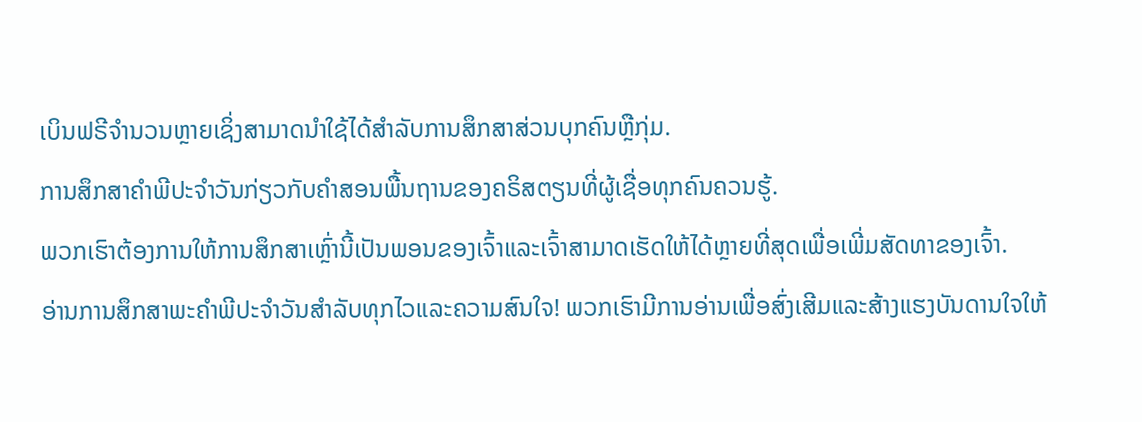ເບິນຟຣີຈໍານວນຫຼາຍເຊິ່ງສາມາດນໍາໃຊ້ໄດ້ສໍາລັບການສຶກສາສ່ວນບຸກຄົນຫຼືກຸ່ມ.
ການສຶກສາຄໍາພີປະຈໍາວັນກ່ຽວກັບຄໍາສອນພື້ນຖານຂອງຄຣິສຕຽນທີ່ຜູ້ເຊື່ອທຸກຄົນຄວນຮູ້.
ພວກເຮົາຕ້ອງການໃຫ້ການສຶກສາເຫຼົ່ານີ້ເປັນພອນຂອງເຈົ້າແລະເຈົ້າສາມາດເຮັດໃຫ້ໄດ້ຫຼາຍທີ່ສຸດເພື່ອເພີ່ມສັດທາຂອງເຈົ້າ.
ອ່ານການສຶກສາພະຄໍາພີປະຈໍາວັນສໍາລັບທຸກໄວແລະຄວາມສົນໃຈ! ພວກເຮົາມີການອ່ານເພື່ອສົ່ງເສີມແລະສ້າງແຮງບັນດານໃຈໃຫ້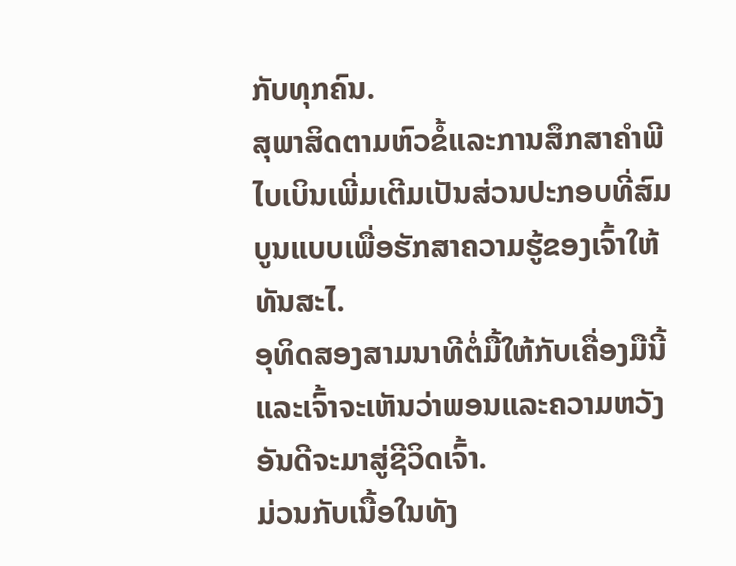ກັບທຸກຄົນ.
ສຸພາສິດຕາມຫົວຂໍ້ແລະການສຶກສາຄໍາພີໄບເບິນເພີ່ມເຕີມເປັນສ່ວນປະກອບທີ່ສົມບູນແບບເພື່ອຮັກສາຄວາມຮູ້ຂອງເຈົ້າໃຫ້ທັນສະໄ.
ອຸທິດສອງສາມນາທີຕໍ່ມື້ໃຫ້ກັບເຄື່ອງມືນີ້ແລະເຈົ້າຈະເຫັນວ່າພອນແລະຄວາມຫວັງອັນດີຈະມາສູ່ຊີວິດເຈົ້າ.
ມ່ວນກັບເນື້ອໃນທັງ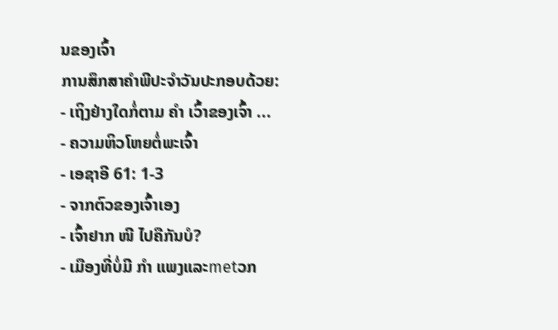ນຂອງເຈົ້າ
ການສຶກສາຄໍາພີປະຈໍາວັນປະກອບດ້ວຍ:
- ເຖິງຢ່າງໃດກໍ່ຕາມ ຄຳ ເວົ້າຂອງເຈົ້າ ...
- ຄວາມຫິວໂຫຍຕໍ່ພະເຈົ້າ
- ເອຊາອີ 61: 1-3
- ຈາກຕົວຂອງເຈົ້າເອງ
- ເຈົ້າຢາກ ໜີ ໄປຄືກັນບໍ?
- ເມືອງທີ່ບໍ່ມີ ກຳ ແພງແລະmetວກ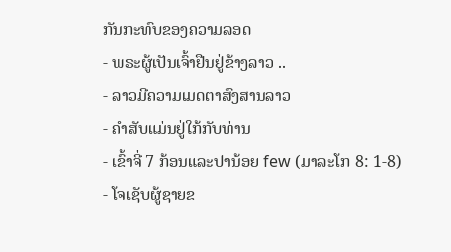ກັນກະທົບຂອງຄວາມລອດ
- ພຣະຜູ້ເປັນເຈົ້າຢືນຢູ່ຂ້າງລາວ ..
- ລາວມີຄວາມເມດຕາສົງສານລາວ
- ຄໍາສັບແມ່ນຢູ່ໃກ້ກັບທ່ານ
- ເຂົ້າຈີ່ 7 ກ້ອນແລະປານ້ອຍ few (ມາລະໂກ 8: 1-8)
- ໂຈເຊັບຜູ້ຊາຍຂ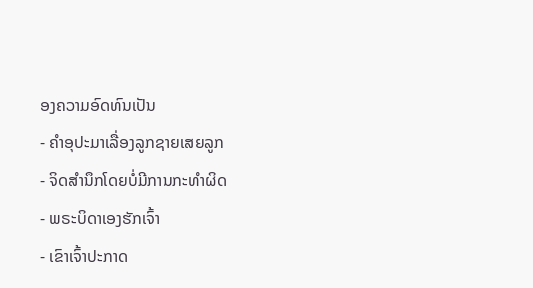ອງຄວາມອົດທົນເປັນ
- ຄໍາອຸປະມາເລື່ອງລູກຊາຍເສຍລູກ
- ຈິດສໍານຶກໂດຍບໍ່ມີການກະທໍາຜິດ
- ພຣະບິດາເອງຮັກເຈົ້າ
- ເຂົາເຈົ້າປະກາດ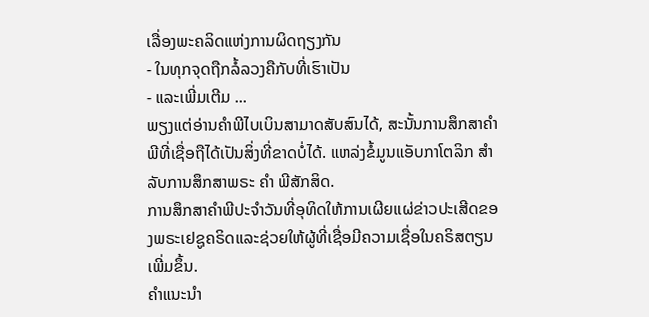ເລື່ອງພະຄລິດແຫ່ງການຜິດຖຽງກັນ
- ໃນທຸກຈຸດຖືກລໍ້ລວງຄືກັບທີ່ເຮົາເປັນ
- ແລະເພີ່ມເຕີມ ...
ພຽງແຕ່ອ່ານຄໍາພີໄບເບິນສາມາດສັບສົນໄດ້, ສະນັ້ນການສຶກສາຄໍາພີທີ່ເຊື່ອຖືໄດ້ເປັນສິ່ງທີ່ຂາດບໍ່ໄດ້. ແຫລ່ງຂໍ້ມູນແອັບກາໂຕລິກ ສຳ ລັບການສຶກສາພຣະ ຄຳ ພີສັກສິດ.
ການສຶກສາຄໍາພີປະຈໍາວັນທີ່ອຸທິດໃຫ້ການເຜີຍແຜ່ຂ່າວປະເສີດຂອງພຣະເຢຊູຄຣິດແລະຊ່ວຍໃຫ້ຜູ້ທີ່ເຊື່ອມີຄວາມເຊື່ອໃນຄຣິສຕຽນເພີ່ມຂຶ້ນ.
ຄໍາແນະນໍາ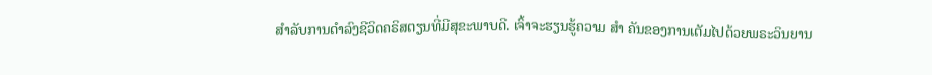ສໍາລັບການດໍາລົງຊີວິດຄຣິສຕຽນທີ່ມີສຸຂະພາບດີ. ເຈົ້າຈະຮຽນຮູ້ຄວາມ ສຳ ຄັນຂອງການເຕັມໄປດ້ວຍພຣະວິນຍານ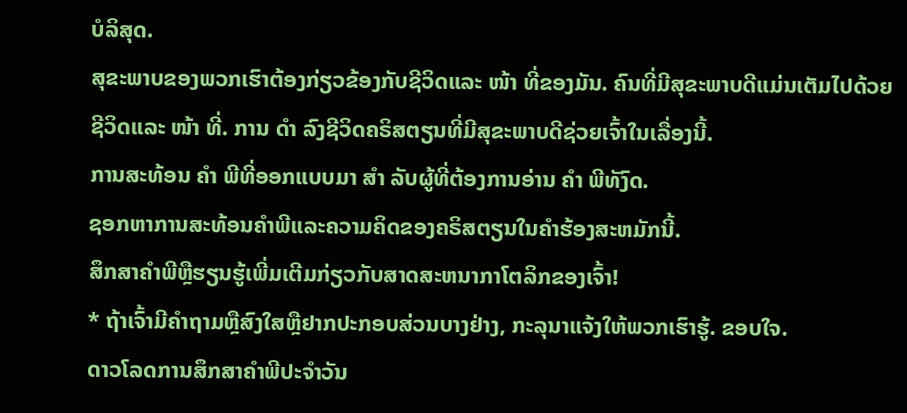ບໍລິສຸດ.
ສຸຂະພາບຂອງພວກເຮົາຕ້ອງກ່ຽວຂ້ອງກັບຊີວິດແລະ ໜ້າ ທີ່ຂອງມັນ. ຄົນທີ່ມີສຸຂະພາບດີແມ່ນເຕັມໄປດ້ວຍຊີວິດແລະ ໜ້າ ທີ່. ການ ດຳ ລົງຊີວິດຄຣິສຕຽນທີ່ມີສຸຂະພາບດີຊ່ວຍເຈົ້າໃນເລື່ອງນີ້.
ການສະທ້ອນ ຄຳ ພີທີ່ອອກແບບມາ ສຳ ລັບຜູ້ທີ່ຕ້ອງການອ່ານ ຄຳ ພີທັງົດ.
ຊອກຫາການສະທ້ອນຄໍາພີແລະຄວາມຄິດຂອງຄຣິສຕຽນໃນຄໍາຮ້ອງສະຫມັກນີ້.
ສຶກສາຄໍາພີຫຼືຮຽນຮູ້ເພີ່ມເຕີມກ່ຽວກັບສາດສະຫນາກາໂຕລິກຂອງເຈົ້າ!
* ຖ້າເຈົ້າມີຄໍາຖາມຫຼືສົງໃສຫຼືຢາກປະກອບສ່ວນບາງຢ່າງ, ກະລຸນາແຈ້ງໃຫ້ພວກເຮົາຮູ້. ຂອບໃຈ.
ດາວໂລດການສຶກສາຄໍາພີປະຈໍາວັນ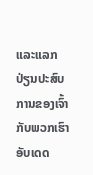ແລະແລກປ່ຽນປະສົບການຂອງເຈົ້າກັບພວກເຮົາ
ອັບເດດ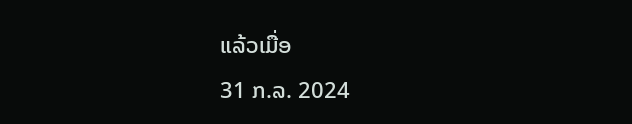ແລ້ວເມື່ອ
31 ກ.ລ. 2024